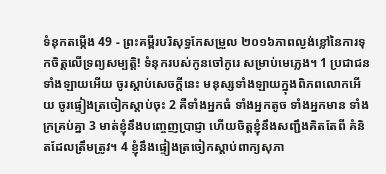ទំនុកតម្កើង 49 - ព្រះគម្ពីរបរិសុទ្ធកែសម្រួល ២០១៦ភាពល្ងង់ខ្លៅនៃការទុកចិត្តលើទ្រព្យសម្បត្តិ! ទំនុករបស់កូនចៅកូរេ សម្រាប់មេភ្លេង។ 1 ប្រជាជនទាំងឡាយអើយ ចូរស្តាប់សេចក្ដីនេះ មនុស្សទាំងឡាយក្នុងពិភពលោកអើយ ចូរផ្ទៀងត្រចៀកស្តាប់ចុះ 2 គឺទាំងអ្នកធំ ទាំងអ្នកតូច ទាំងអ្នកមាន ទាំងក្រគ្រប់គ្នា 3 មាត់ខ្ញុំនឹងបញ្ចេញប្រាជ្ញា ហើយចិត្តខ្ញុំនឹងសញ្ជឹងគិតតែពី គំនិតដែលត្រឹមត្រូវ។ 4 ខ្ញុំនឹងផ្ទៀងត្រចៀកស្តាប់ពាក្យសុភា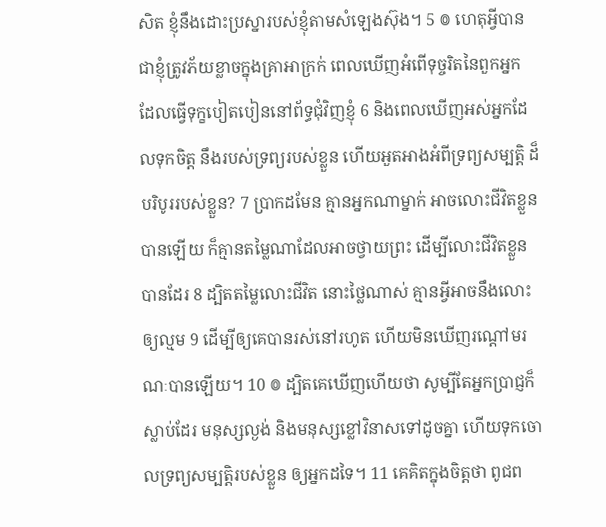សិត ខ្ញុំនឹងដោះប្រស្នារបស់ខ្ញុំតាមសំឡេងស៊ុង។ 5 ៙ ហេតុអ្វីបានជាខ្ញុំត្រូវភ័យខ្លាចក្នុងគ្រាអាក្រក់ ពេលឃើញអំពើទុច្ចរិតនៃពួកអ្នក ដែលធ្វើទុក្ខបៀតបៀននៅព័ទ្ធជុំវិញខ្ញុំ 6 និងពេលឃើញអស់អ្នកដែលទុកចិត្ត នឹងរបស់ទ្រព្យរបស់ខ្លួន ហើយអួតអាងអំពីទ្រព្យសម្បត្តិ ដ៏បរិបូររបស់ខ្លួន? 7 ប្រាកដមែន គ្មានអ្នកណាម្នាក់ អាចលោះជីវិតខ្លួនបានឡើយ ក៏គ្មានតម្លៃណាដែលអាចថ្វាយព្រះ ដើម្បីលោះជីវិតខ្លួនបានដែរ 8 ដ្បិតតម្លៃលោះជីវិត នោះថ្លៃណាស់ គ្មានអ្វីអាចនឹងលោះឲ្យល្មម 9 ដើម្បីឲ្យគេបានរស់នៅរហូត ហើយមិនឃើញរណ្ដៅមរណៈបានឡើយ។ 10 ៙ ដ្បិតគេឃើញហើយថា សូម្បីតែអ្នកប្រាជ្ញក៏ស្លាប់ដែរ មនុស្សល្ងង់ និងមនុស្សខ្លៅវិនាសទៅដូចគ្នា ហើយទុកចោលទ្រព្យសម្បត្តិរបស់ខ្លួន ឲ្យអ្នកដទៃ។ 11 គេគិតក្នុងចិត្តថា ពូជព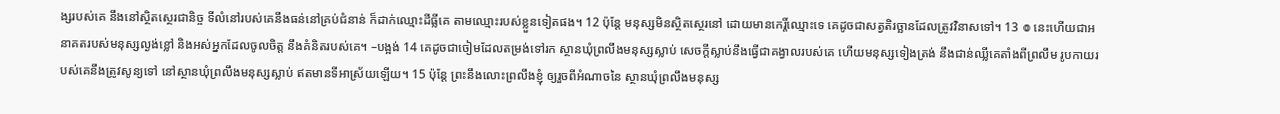ង្សរបស់គេ នឹងនៅស្ថិតស្ថេរជានិច្ច ទីលំនៅរបស់គេនឹងធន់នៅគ្រប់ជំនាន់ ក៏ដាក់ឈ្មោះដីធ្លីគេ តាមឈ្មោះរបស់ខ្លួនទៀតផង។ 12 ប៉ុន្តែ មនុស្សមិនស្ថិតស្ថេរនៅ ដោយមានកេរ្តិ៍ឈ្មោះទេ គេដូចជាសត្វតិរច្ឆានដែលត្រូវវិនាសទៅ។ 13 ៙ នេះហើយជាអនាគតរបស់មនុស្សល្ងង់ខ្លៅ និងអស់អ្នកដែលចូលចិត្ត នឹងគំនិតរបស់គេ។ –បង្អង់ 14 គេដូចជាចៀមដែលតម្រង់ទៅរក ស្ថានឃុំព្រលឹងមនុស្សស្លាប់ សេចក្ដីស្លាប់នឹងធ្វើជាគង្វាលរបស់គេ ហើយមនុស្សទៀងត្រង់ នឹងជាន់ឈ្លីគេតាំងពីព្រលឹម រូបកាយរបស់គេនឹងត្រូវសូន្យទៅ នៅស្ថានឃុំព្រលឹងមនុស្សស្លាប់ ឥតមានទីអាស្រ័យឡើយ។ 15 ប៉ុន្តែ ព្រះនឹងលោះព្រលឹងខ្ញុំ ឲ្យរួចពីអំណាចនៃ ស្ថានឃុំព្រលឹងមនុស្ស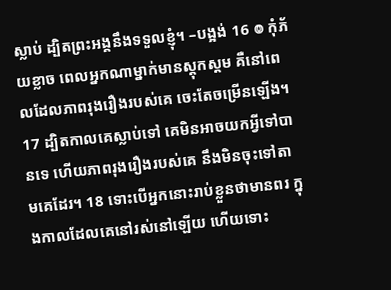ស្លាប់ ដ្បិតព្រះអង្គនឹងទទួលខ្ញុំ។ –បង្អង់ 16 ៙ កុំភ័យខ្លាច ពេលអ្នកណាម្នាក់មានស្ដុកស្ដម គឺនៅពេលដែលភាពរុងរឿងរបស់គេ ចេះតែចម្រើនឡើង។ 17 ដ្បិតកាលគេស្លាប់ទៅ គេមិនអាចយកអ្វីទៅបានទេ ហើយភាពរុងរឿងរបស់គេ នឹងមិនចុះទៅតាមគេដែរ។ 18 ទោះបើអ្នកនោះរាប់ខ្លួនថាមានពរ ក្នុងកាលដែលគេនៅរស់នៅឡើយ ហើយទោះ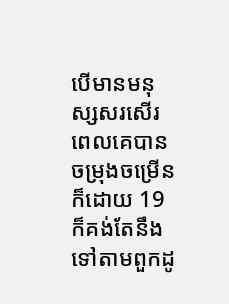បើមានមនុស្សសរសើរ ពេលគេបានចម្រុងចម្រើនក៏ដោយ 19 ក៏គង់តែនឹងទៅតាមពួកដូ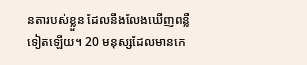នតារបស់ខ្លួន ដែលនឹងលែងឃើញពន្លឺទៀតឡើយ។ 20 មនុស្សដែលមានកេ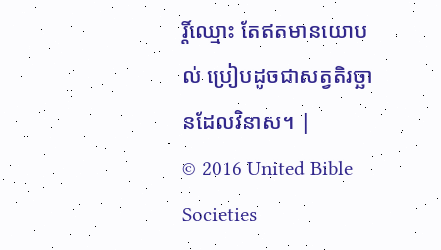រ្តិ៍ឈ្មោះ តែឥតមានយោបល់ ប្រៀបដូចជាសត្វតិរច្ឆានដែលវិនាស។ |
© 2016 United Bible Societies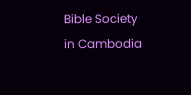Bible Society in Cambodia